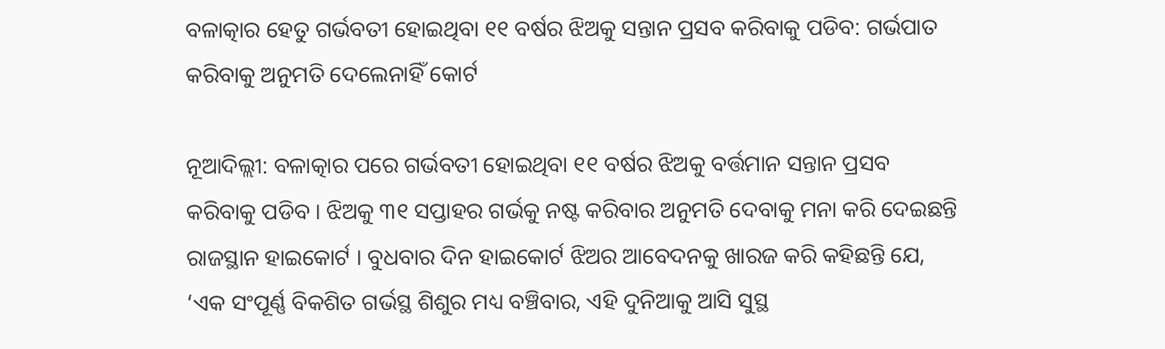ବଳାତ୍କାର ହେତୁ ଗର୍ଭବତୀ ହୋଇଥିବା ୧୧ ବର୍ଷର ଝିଅକୁ ସନ୍ତାନ ପ୍ରସବ କରିବାକୁ ପଡିବ: ଗର୍ଭପାତ କରିବାକୁ ଅନୁମତି ଦେଲେନାହିଁ କୋର୍ଟ

ନୂଆଦିଲ୍ଲୀ: ବଳାତ୍କାର ପରେ ଗର୍ଭବତୀ ହୋଇଥିବା ୧୧ ବର୍ଷର ଝିଅକୁ ବର୍ତ୍ତମାନ ସନ୍ତାନ ପ୍ରସବ କରିବାକୁ ପଡିବ । ଝିଅକୁ ୩୧ ସପ୍ତାହର ଗର୍ଭକୁ ନଷ୍ଟ କରିବାର ଅନୁମତି ଦେବାକୁ ମନା କରି ଦେଇଛନ୍ତି ରାଜସ୍ଥାନ ହାଇକୋର୍ଟ । ବୁଧବାର ଦିନ ହାଇକୋର୍ଟ ଝିଅର ଆବେଦନକୁ ଖାରଜ କରି କହିଛନ୍ତି ଯେ, ‘ଏକ ସଂପୂର୍ଣ୍ଣ ବିକଶିତ ଗର୍ଭସ୍ଥ ଶିଶୁର ମଧ୍ୟ ବଞ୍ଚିବାର, ଏହି ଦୁନିଆକୁ ଆସି ସୁସ୍ଥ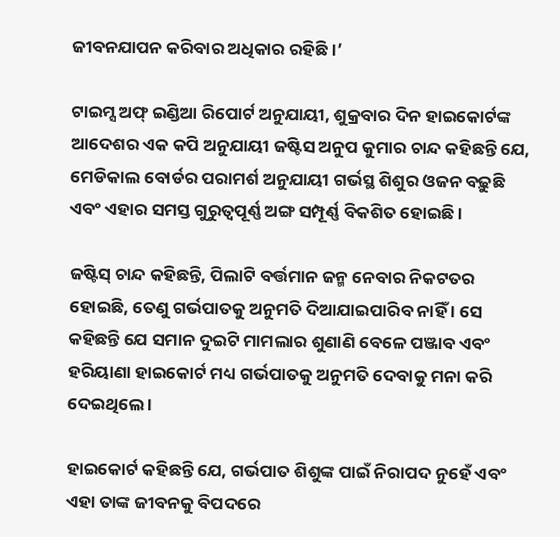ଜୀବନଯାପନ କରିବାର ଅଧିକାର ରହିଛି ।’

ଟାଇମ୍ସ ଅଫ୍ ଇଣ୍ଡିଆ ରିପୋର୍ଟ ଅନୁଯାୟୀ, ଶୁକ୍ରବାର ଦିନ ହାଇକୋର୍ଟଙ୍କ ଆଦେଶର ଏକ କପି ଅନୁଯାୟୀ ଜଷ୍ଟିସ ଅନୁପ କୁମାର ଚାନ୍ଦ କହିଛନ୍ତି ଯେ, ମେଡିକାଲ ବୋର୍ଡର ପରାମର୍ଶ ଅନୁଯାୟୀ ଗର୍ଭସ୍ଥ ଶିଶୁର ଓଜନ ବଢ଼ୁଛି ଏବଂ ଏହାର ସମସ୍ତ ଗୁରୁତ୍ୱପୂର୍ଣ୍ଣ ଅଙ୍ଗ ସମ୍ପୂର୍ଣ୍ଣ ବିକଶିତ ହୋଇଛି ।

ଜଷ୍ଟିସ୍ ଚାନ୍ଦ କହିଛନ୍ତି, ପିଲାଟି ବର୍ତ୍ତମାନ ଜନ୍ମ ନେବାର ନିକଟତର ହୋଇଛି, ତେଣୁ ଗର୍ଭପାତକୁ ଅନୁମତି ଦିଆଯାଇପାରିବ ନାହିଁ । ସେ କହିଛନ୍ତି ଯେ ସମାନ ଦୁଇଟି ମାମଲାର ଶୁଣାଣି ବେଳେ ପଞ୍ଜାବ ଏବଂ ହରିୟାଣା ହାଇକୋର୍ଟ ମଧ୍ୟ ଗର୍ଭପାତକୁ ଅନୁମତି ଦେବାକୁ ମନା କରି ଦେଇଥିଲେ ।

ହାଇକୋର୍ଟ କହିଛନ୍ତି ଯେ, ଗର୍ଭପାତ ଶିଶୁଙ୍କ ପାଇଁ ନିରାପଦ ନୁହେଁ ଏବଂ ଏହା ତାଙ୍କ ଜୀବନକୁ ବିପଦରେ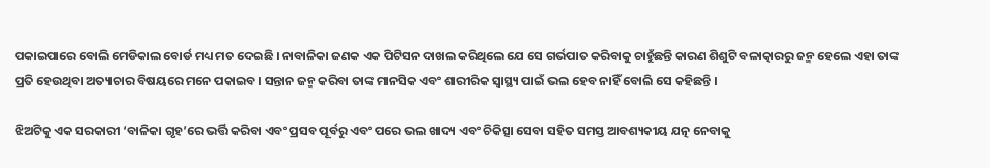ପକାଇପାରେ ବୋଲି ମେଡିକାଲ ବୋର୍ଡ ମଧ୍ୟ ମତ ଦେଇଛି । ନାବାଳିକା ଜଣକ ଏକ ପିଟିସନ ଦାଖଲ କରିଥିଲେ ଯେ ସେ ଗର୍ଭପାତ କରିବାକୁ ଚାହୁଁଛନ୍ତି କାରଣ ଶିଶୁଟି ବଳାତ୍କାରରୁ ଜନ୍ମ ହେଲେ ଏହା ତାଙ୍କ ପ୍ରତି ହେଉଥିବା ଅତ୍ୟାଚାର ବିଷୟରେ ମନେ ପକାଇବ । ସନ୍ତାନ ଜନ୍ମ କରିବା ତାଙ୍କ ମାନସିକ ଏବଂ ଶାରୀରିକ ସ୍ୱାସ୍ଥ୍ୟ ପାଇଁ ଭଲ ହେବ ନାହିଁ ବୋଲି ସେ କହିଛନ୍ତି ।

ଝିଅଟିକୁ ଏକ ସରକାରୀ ‘ବାଳିକା ଗୃହ’ରେ ଭର୍ତ୍ତି କରିବା ଏବଂ ପ୍ରସବ ପୂର୍ବରୁ ଏବଂ ପରେ ଭଲ ଖାଦ୍ୟ ଏବଂ ଚିକିତ୍ସା ସେବା ସହିତ ସମସ୍ତ ଆବଶ୍ୟକୀୟ ଯତ୍ନ ନେବାକୁ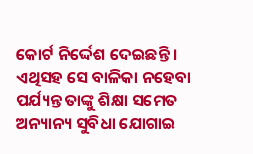କୋର୍ଟ ନିର୍ଦ୍ଦେଶ ଦେଇଛନ୍ତି । ଏଥିସହ ସେ ବାଳିକା ନହେବା ପର୍ଯ୍ୟନ୍ତ ତାଙ୍କୁ ଶିକ୍ଷା ସମେତ ଅନ୍ୟାନ୍ୟ ସୁବିଧା ଯୋଗାଇ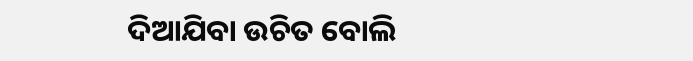ଦିଆଯିବା ଉଚିତ ବୋଲି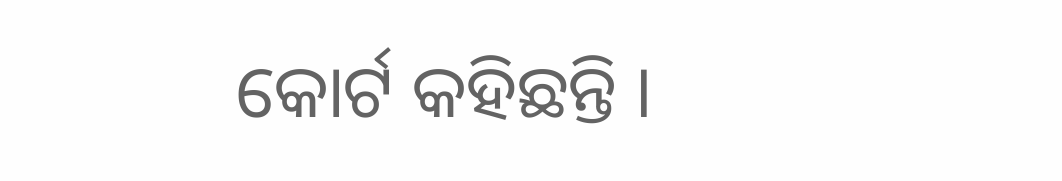କୋର୍ଟ କହିଛନ୍ତି ।